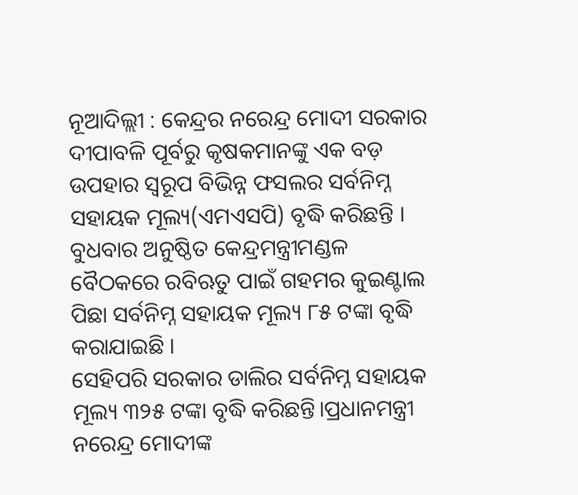ନୂଆଦିଲ୍ଲୀ : କେନ୍ଦ୍ରର ନରେନ୍ଦ୍ର ମୋଦୀ ସରକାର ଦୀପାବଳି ପୂର୍ବରୁ କୃଷକମାନଙ୍କୁ ଏକ ବଡ଼ ଉପହାର ସ୍ୱରୂପ ବିଭିନ୍ନ ଫସଲର ସର୍ବନିମ୍ନ ସହାୟକ ମୂଲ୍ୟ(ଏମଏସପି) ବୃଦ୍ଧି କରିଛନ୍ତି । ବୁଧବାର ଅନୁଷ୍ଠିତ କେନ୍ଦ୍ରମନ୍ତ୍ରୀମଣ୍ଡଳ ବୈଠକରେ ରବିଋତୁ ପାଇଁ ଗହମର କୁଇଣ୍ଟାଲ ପିଛା ସର୍ବନିମ୍ନ ସହାୟକ ମୂଲ୍ୟ ୮୫ ଟଙ୍କା ବୃଦ୍ଧି କରାଯାଇଛି ।
ସେହିପରି ସରକାର ଡାଲିର ସର୍ବନିମ୍ନ ସହାୟକ ମୂଲ୍ୟ ୩୨୫ ଟଙ୍କା ବୃଦ୍ଧି କରିଛନ୍ତି।ପ୍ରଧାନମନ୍ତ୍ରୀ ନରେନ୍ଦ୍ର ମୋଦୀଙ୍କ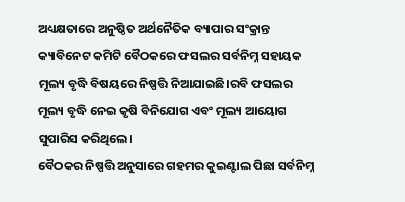ଅଧ୍ୟକ୍ଷତାରେ ଅନୁଷ୍ଠିତ ଅର୍ଥନୈତିକ ବ୍ୟାପାର ସଂକ୍ରାନ୍ତ କ୍ୟାବିନେଟ କମିଟି ବୈଠକରେ ଫସଲର ସର୍ବନିମ୍ନ ସହାୟକ ମୂଲ୍ୟ ବୃଦ୍ଧି ବିଷୟରେ ନିଷ୍ପତ୍ତି ନିଆଯାଇଛି।ରବି ଫସଲର ମୂଲ୍ୟ ବୃଦ୍ଧି ନେଇ କୃଷି ବିନିଯୋଗ ଏବଂ ମୂଲ୍ୟ ଆୟୋଗ ସୁପାରିସ କରିଥିଲେ।
ବୈଠକର ନିଷ୍ପତ୍ତି ଅନୁସାରେ ଗହମର କୁଇଣ୍ଟାଲ ପିଛା ସର୍ବନିମ୍ନ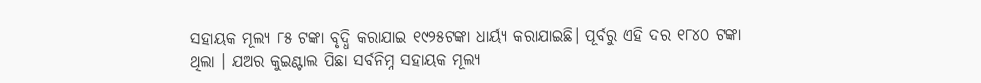ସହାୟକ ମୂଲ୍ୟ ୮୫ ଟଙ୍କା ବୃଦ୍ଧି କରାଯାଇ ୧୯୨୫ଟଙ୍କା ଧାର୍ୟ୍ୟ କରାଯାଇଛି। ପୂର୍ବରୁ ଏହି ଦର ୧୮୪୦ ଟଙ୍କା ଥିଲା । ଯଅର କୁଇଣ୍ଟାଲ ପିଛା ସର୍ବନିମ୍ନ ସହାୟକ ମୂଲ୍ୟ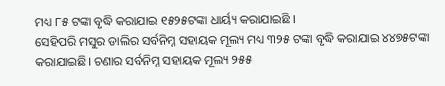ମଧ୍ୟ ୮୫ ଟଙ୍କା ବୃଦ୍ଧି କରାଯାଇ ୧୫୨୫ଟଙ୍କା ଧାର୍ୟ୍ୟ କରାଯାଇଛି ।
ସେହିପରି ମସୁର ଡାଲିର ସର୍ବନିମ୍ନ ସହାୟକ ମୂଲ୍ୟ ମଧ୍ୟ ୩୨୫ ଟଙ୍କା ବୃଦ୍ଧି କରାଯାଇ ୪୪୭୫ଟଙ୍କା କରାଯାଇଛି। ଚଣାର ସର୍ବନିମ୍ନ ସହାୟକ ମୂଲ୍ୟ ୨୫୫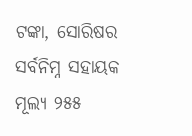ଟଙ୍କା, ସୋରିଷର ସର୍ବନିମ୍ନ ସହାୟକ ମୂଲ୍ୟ ୨୫୫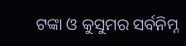ଟଙ୍କା ଓ କୁସୁମର ସର୍ବନିମ୍ନ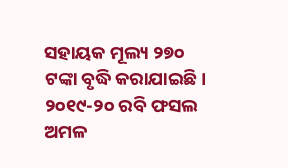ସହାୟକ ମୂଲ୍ୟ ୨୭୦ ଟଙ୍କା ବୃଦ୍ଧି କରାଯାଇଛି। ୨୦୧୯-୨୦ ରବି ଫସଲ ଅମଳ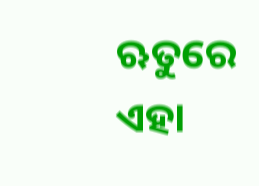ଋତୁରେ ଏହା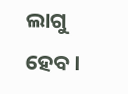ଲାଗୁ ହେବ।